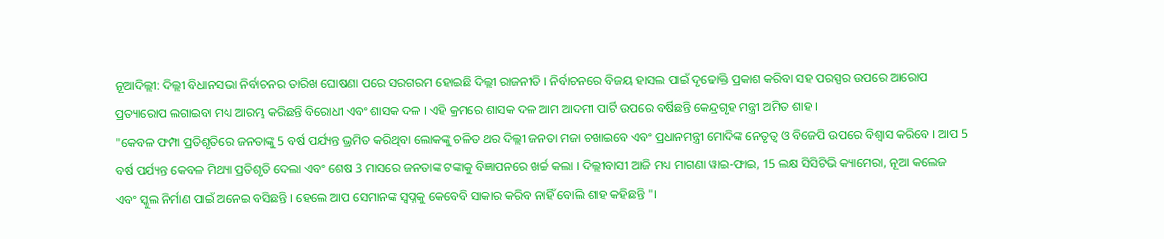ନୂଆଦିଲ୍ଲୀ: ଦିଲ୍ଲୀ ବିଧାନସଭା ନିର୍ବାଚନର ତାରିଖ ଘୋଷଣା ପରେ ସରଗରମ ହୋଇଛି ଦିଲ୍ଲୀ ରାଜନୀତି । ନିର୍ବାଚନରେ ବିଜୟ ହାସଲ ପାଇଁ ଦୃଢୋକ୍ତି ପ୍ରକାଶ କରିବା ସହ ପରସ୍ପର ଉପରେ ଆରୋପ ପ୍ରତ୍ୟାରୋପ ଲଗାଇବା ମଧ୍ୟ ଆରମ୍ଭ କରିଛନ୍ତି ବିରୋଧୀ ଏବଂ ଶାସକ ଦଳ । ଏହି କ୍ରମରେ ଶାସକ ଦଳ ଆମ ଆଦମୀ ପାର୍ଟି ଉପରେ ବର୍ଷିଛନ୍ତି କେନ୍ଦ୍ରଗୃହ ମନ୍ତ୍ରୀ ଅମିତ ଶାହ ।
"କେବଳ ଫମ୍ପା ପ୍ରତିଶୃତିରେ ଜନତାଙ୍କୁ 5 ବର୍ଷ ପର୍ଯ୍ୟନ୍ତ ଭ୍ରମିତ କରିଥିବା ଲୋକଙ୍କୁ ଚଳିତ ଥର ଦିଲ୍ଲୀ ଜନତା ମଜା ଚଖାଇବେ ଏବଂ ପ୍ରଧାନମନ୍ତ୍ରୀ ମୋଦିଙ୍କ ନେତୃତ୍ବ ଓ ବିଜେପି ଉପରେ ବିଶ୍ବାସ କରିବେ । ଆପ 5 ବର୍ଷ ପର୍ଯ୍ୟନ୍ତ କେବଳ ମିଥ୍ୟା ପ୍ରତିଶୃତି ଦେଲା ଏବଂ ଶେଷ 3 ମାସରେ ଜନତାଙ୍କ ଟଙ୍କାକୁ ବିଜ୍ଞାପନରେ ଖର୍ଚ୍ଚ କଲା । ଦିଲ୍ଲୀବାସୀ ଆଜି ମଧ୍ୟ ମାଗଣା ୱାଇ-ଫାଇ, 15 ଲକ୍ଷ ସିସିଟିଭି କ୍ୟାମେରା, ନୂଆ କଲେଜ ଏବଂ ସ୍କୁଲ ନିର୍ମାଣ ପାଇଁ ଅନେଇ ବସିଛନ୍ତି । ହେଲେ ଆପ ସେମାନଙ୍କ ସ୍ବପ୍ନକୁ କେବେବି ସାକାର କରିବ ନାହିଁ ବୋଲି ଶାହ କହିଛନ୍ତି "।